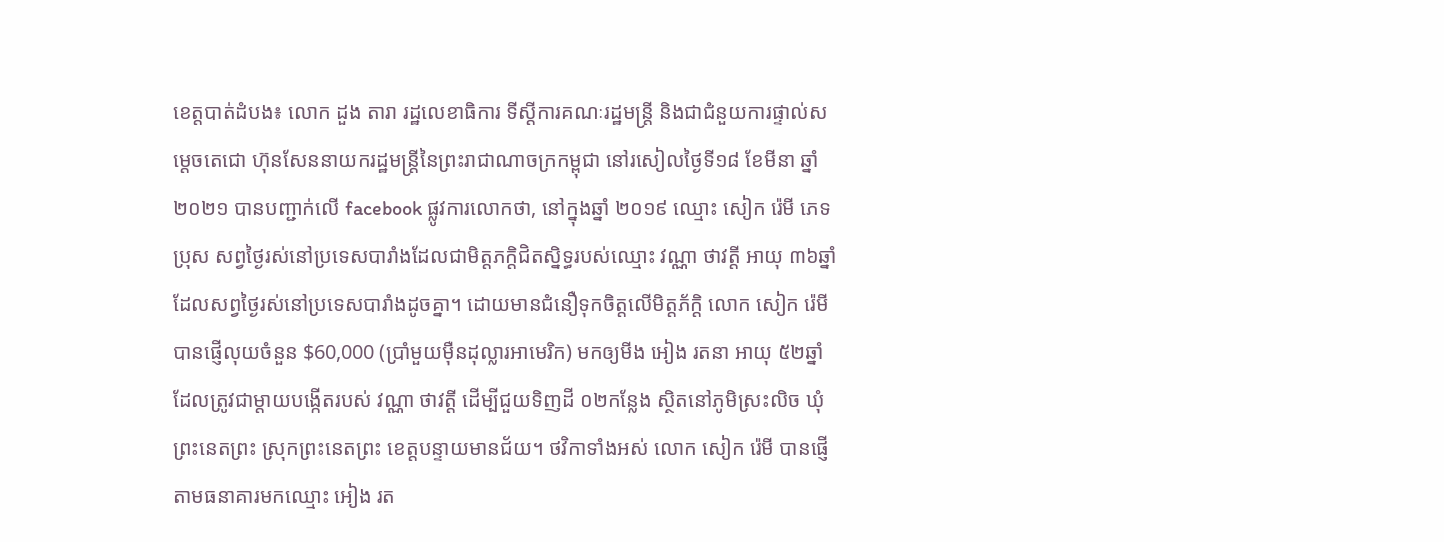ខេត្តបាត់ដំបង៖ លោក ដួង តារា រដ្ឋលេខាធិការ ទីស្ដីការគណៈរដ្ឋមន្ត្រី និងជាជំនួយការផ្ទាល់សម្ដេចតេជោ ហ៊ុនសែននាយករដ្ឋមន្ត្រីនៃព្រះរាជាណាចក្រកម្ពុជា នៅរសៀលថ្ងៃទី១៨ ខែមីនា ឆ្នាំ២០២១ បានបញ្ជាក់លើ facebook ផ្លូវការលោកថា, នៅក្នុងឆ្នាំ ២០១៩ ឈ្មោះ សៀក រ៉េមី ភេទប្រុស សព្វថ្ងៃរស់នៅប្រទេសបារាំងដែលជាមិត្តភក្តិជិតស្និទ្ធរបស់ឈ្មោះ វណ្ណា ថាវត្តី អាយុ ៣៦ឆ្នាំ ដែលសព្វថ្ងៃរស់នៅប្រទេសបារាំងដូចគ្នា។ ដោយមានជំនឿទុកចិត្តលើមិត្តភ័ក្តិ លោក សៀក រ៉េមី បានផ្ញើលុយចំនួន $60,000 (ប្រាំមួយម៉ឺនដុល្លារអាមេរិក) មកឲ្យមីង អៀង រតនា អាយុ ៥២ឆ្នាំ ដែលត្រូវជាម្តាយបង្កើតរបស់ វណ្ណា ថាវត្តី ដើម្បីជួយទិញដី ០២កន្លែង ស្ថិតនៅភូមិស្រះលិច ឃុំព្រះនេតព្រះ ស្រុកព្រះនេតព្រះ ខេត្តបន្ទាយមានជ័យ។ ថវិកាទាំងអស់ លោក សៀក រ៉េមី បានផ្ញើតាមធនាគារមកឈ្មោះ អៀង រត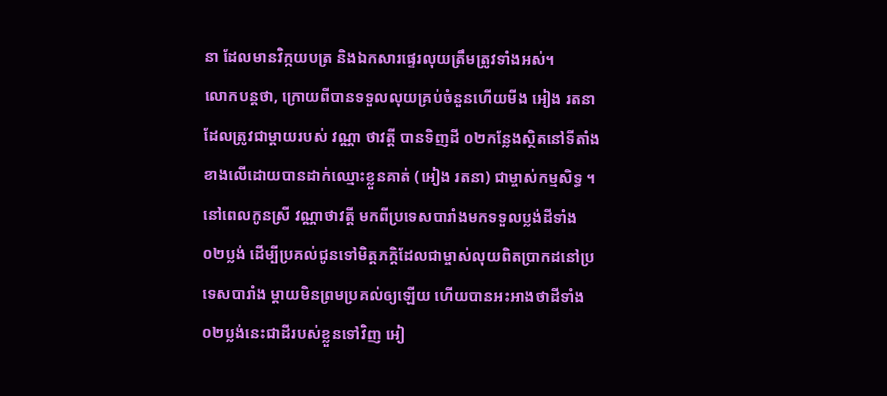នា ដែលមានវិក្កយបត្រ និងឯកសារផ្ទេរលុយត្រឹមត្រូវទាំងអស់។
លោកបន្តថា, ក្រោយពីបានទទួលលុយគ្រប់ចំនួនហើយមីង អៀង រតនា ដែលត្រូវជាម្តាយរបស់ វណ្ណា ថាវត្តី បានទិញដី ០២កន្លែងស្ថិតនៅទីតាំងខាងលើដោយបានដាក់ឈ្មោះខ្លួនគាត់ (អៀង រតនា) ជាម្ចាស់កម្មសិទ្ធ ។ នៅពេលកូនស្រី វណ្ណាថាវត្តី មកពីប្រទេសបារាំងមកទទួលប្លង់ដីទាំង ០២ប្លង់ ដើម្បីប្រគល់ជូនទៅមិត្តភក្តិដែលជាម្ចាស់លុយពិតប្រាកដនៅប្រទេសបារាំង ម្តាយមិនព្រមប្រគល់ឲ្យឡើយ ហើយបានអះអាងថាដីទាំង ០២ប្លង់នេះជាដីរបស់ខ្លួនទៅវិញ អៀ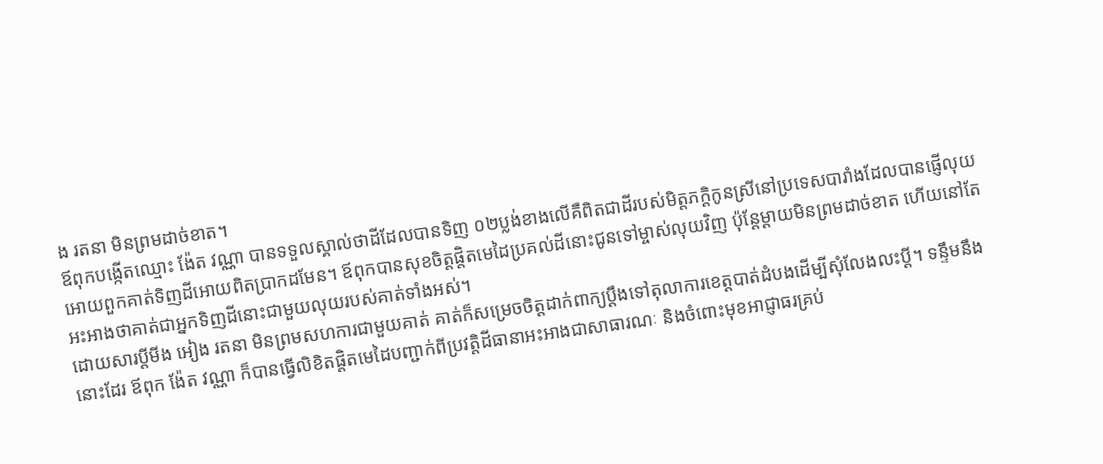ង រតនា មិនព្រមដាច់ខាត។
ឪពុកបង្កើតឈ្មោះ ង៉ែត វណ្ណា បានទទួលស្គាល់ថាដីដែលបានទិញ ០២ប្លង់ខាងលើគឺពិតជាដីរបស់មិត្តភក្តិកូនស្រីនៅប្រទេសបារាំងដែលបានផ្ញើលុយអោយពួកគាត់ទិញដីអោយពិតប្រាកដមែន។ ឪពុកបានសុខចិត្តផ្តិតមេដៃប្រគល់ដីនោះជូនទៅម្ចាស់លុយវិញ ប៉ុន្តែម្តាយមិនព្រមដាច់ខាត ហើយនៅតែអះអាងថាគាត់ជាអ្នកទិញដីនោះជាមួយលុយរបស់គាត់ទាំងអស់។
ដោយសារប្តីមីង អៀង រតនា មិនព្រមសហការជាមួយគាត់ គាត់ក៏សម្រេចចិត្តដាក់ពាក្យប្តឹងទៅតុលាការខេត្តបាត់ដំបងដើម្បីសុំលែងលះប្តី។ ទន្ទឹមនឹងនោះដែរ ឪពុក ង៉ែត វណ្ណា ក៏បានធ្វើលិខិតផ្តិតមេដៃបញ្ជាក់ពីប្រវត្តិដីធានាអះអាងជាសាធារណៈ និងចំពោះមុខអាជ្ញាធរគ្រប់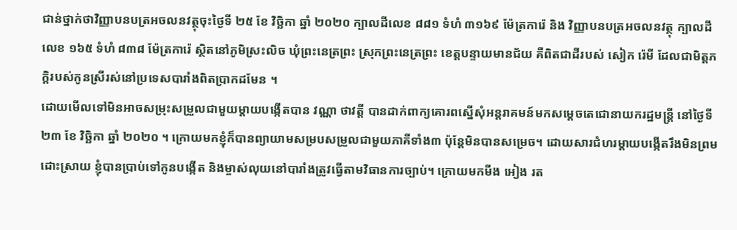ជាន់ថ្នាក់ថាវិញ្ញាបនបត្រអចលនវត្ថុចុះថ្ងៃទី ២៥ ខែ វិច្ឆិកា ឆ្នាំ ២០២០ ក្បាលដីលេខ ៨៨១ ទំហំ ៣១៦៩ ម៉ែត្រការ៉េ និង វិញ្ញាបនបត្រអចលនវត្ថុ ក្បាលដីលេខ ១៦៥ ទំហំ ៨៣៨ ម៉ែត្រការ៉េ ស្ថិតនៅភូមិស្រះលិច ឃុំព្រះនេត្រព្រះ ស្រុកព្រះនេត្រព្រះ ខេត្តបន្ទាយមានជ័យ គឺពិតជាដីរបស់ សៀក រ៉េមី ដែលជាមិត្តភក្តិរបស់កូនស្រីរស់នៅប្រទេសបារាំងពិតប្រាកដមែន ។
ដោយមើលទៅមិនអាចសម្រុះសម្រួលជាមួយម្តាយបង្កើតបាន វណ្ណា ថាវត្តី បានដាក់ពាក្យគោរពស្នើសុំអន្តរាគមន៍មកសម្តេចតេជោនាយករដ្ឋមន្រ្តី នៅថ្ងៃទី ២៣ ខែ វិច្ឆិកា ឆ្នាំ ២០២០ ។ ក្រោយមកខ្ញុំក៏បានព្យាយាមសម្របសម្រួលជាមួយភាគីទាំង៣ ប៉ុន្តែមិនបានសម្រេច។ ដោយសារជំហរម្តាយបង្កើតរឹងមិនព្រមដោះស្រាយ ខ្ញុំបានប្រាប់ទៅកូនបង្កើត និងម្ចាស់លុយនៅបារាំងត្រូវធ្វើតាមវិធានការច្បាប់។ ក្រោយមកមីង អៀង រត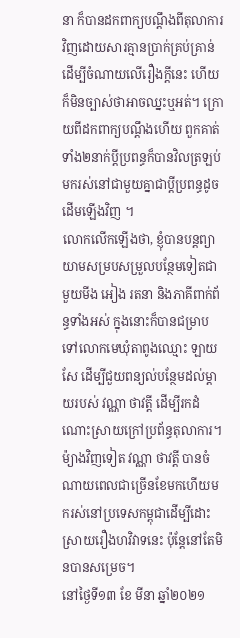នា ក៏បានដកពាក្យបណ្តឹងពីតុលាការវិញដោយសារគ្មានប្រាក់គ្រប់គ្រាន់ដើម្បីចំណាយលើរឿងក្តីនេះ ហើយក៏មិនច្បាស់ថាអាចឈ្នះឬអត់។ ក្រោយពីដកពាក្យបណ្តឹងហើយ ពួកគាត់ទាំង២នាក់ប្តីប្រពន្ធក៏បានវិលត្រឡប់មករស់នៅជាមួយគ្នាជាប្តីប្រពន្ធដូចដើមឡើងវិញ ។
លោកលើកឡើងថា, ខ្ញុំបានបន្តព្យាយាមសម្របសម្រួលបន្ថែមទៀតជាមួយមីង អៀង រតនា និងភាគីពាក់ព័ន្ធទាំងអស់ ក្នុងនោះក៏បានជម្រាបទៅលោកមេឃុំតាពូងឈ្មោះ ឡាយ សែ ដើម្បីជួយពន្យល់បន្ថែមដល់ម្តាយរបស់ វណ្ណា ថាវត្តី ដើម្បីរកដំណោះសា្រយក្រៅប្រព័ន្ធតុលាការ។ ម៉្យាងវិញទៀត វណ្ណា ថាវត្តី បានចំណាយពេលជាច្រើនខែមកហើយមករស់នៅប្រទេសកម្ពុជាដើម្បីដោះស្រាយរឿងហវិវាទនេះ ប៉ុន្តែនៅតែមិនបានសម្រេច។
នៅថ្ងៃទី១៣ ខែ មីនា ឆ្នាំ២០២១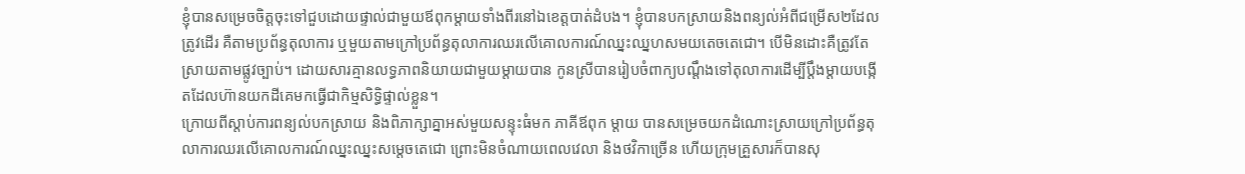ខ្ញុំបានសម្រេចចិត្តចុះទៅជួបដោយផ្ទាល់ជាមួយឪពុកម្តាយទាំងពីរនៅឯខេត្តបាត់ដំបង។ ខ្ញុំបានបកស្រាយនិងពន្យល់អំពីជម្រើស២ដែលត្រូវដើរ គឺតាមប្រព័ន្ធតុលាការ ឬមួយតាមក្រៅប្រព័ន្ធតុលាការឈរលើគោលការណ៍ឈ្នះឈ្នហសមយតេចតេជោ។ បើមិនដោះគឺត្រូវតែស្រាយតាមផ្លូវច្បាប់។ ដោយសារគ្មានលទ្ធភាពនិយាយជាមួយម្តាយបាន កូនស្រីបានរៀបចំពាក្យបណ្តឹងទៅតុលាការដើម្បីប្តឹងម្តាយបង្កើតដែលហ៊ានយកដីគេមកធ្វើជាកិម្មសិទ្ធិផ្ទាល់ខ្លួន។
ក្រោយពីស្តាប់ការពន្យល់បកស្រាយ និងពិភាក្សាគ្នាអស់មួយសន្ទុះធំមក ភាគីឪពុក ម្តាយ បានសម្រេចយកដំណោះស្រាយក្រៅប្រព័ន្ធតុលាការឈរលើគោលការណ៍ឈ្នះឈ្នះសម្តេចតេជោ ព្រោះមិនចំណាយពេលវេលា និងថវិកាច្រើន ហើយក្រុមគ្រួសារក៏បានសុ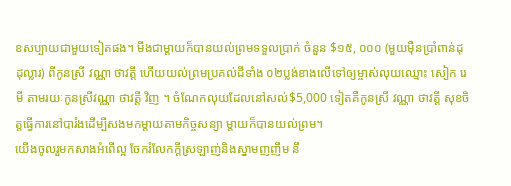ខសប្បាយជាមួយទៀតផង។ មីងជាម្តាយក៏បានយល់ព្រមទទួលប្រាក់ ចំនួន $១៥, ០០០ (មួយម៉ឺនប្រាំពាន់ដុដុល្លារ) ពីកូនស្រី វណ្ណា ថាវត្តី ហើយយល់ព្រមប្រគល់ដីទាំង ០២ប្លង់ខាងលើទៅឲ្យម្ចាស់លុយឈ្មោះ សៀក រេមី តាមរយៈកូនស្រីវណ្ណា ថាវត្តី វិញ ។ ចំណែកលុយដែលនៅសល់$5,000 ទៀតគឺកូនស្រី វណ្ណា ថាវត្តី សុខចិត្តធ្វើការនៅបារំងដើម្បីសងមកម្តាយតាមកិច្ចសន្យា ម្តាយក៏បានយល់ព្រម។
យើងចូលរួមកសាងអំពើល្អ ចែករំលែកក្តីស្រឡាញ់និងស្នាមញញឹម នឹ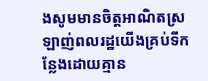ងសូមមានចិត្តអាណិតស្រឡាញ់ពលរដ្ឋយើងគ្រប់ទីកន្លែងដោយគ្មាន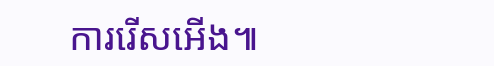ការរើសអើង៕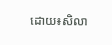ដោយ៖សិលា